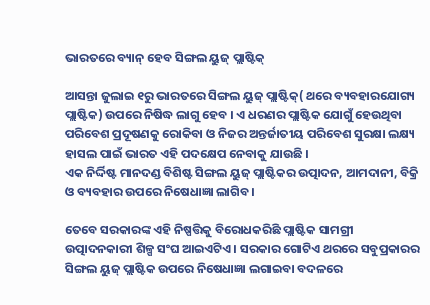ଭାରତରେ ବ୍ୟାନ୍ ହେବ ସିଙ୍ଗଲ ୟୁଜ୍ ପ୍ଲାଷ୍ଟିକ୍

ଆସନ୍ତା ଜୁଲାଇ ୧ରୁ ଭାରତରେ ସିଙ୍ଗଲ ୟୁଜ୍ ପ୍ଲାଷ୍ଟିକ୍( ଥରେ ବ୍ୟବହାରଯୋଗ୍ୟ ପ୍ଲାଷ୍ଟିକ) ଉପରେ ନିଷିଦ୍ଧ ଲାଗୁ ହେବ । ଏ ଧରଣର ପ୍ଲାଷ୍ଟିକ ଯୋଗୁଁ ହେଉଥିବା ପରିବେଶ ପ୍ରଦୂଷଣକୁ ରୋକିବା ଓ ନିଜର ଅନ୍ତର୍ଜାତୀୟ ପରିବେଶ ସୁରକ୍ଷା ଲକ୍ଷ୍ୟ ହାସଲ ପାଇଁ ଭାରତ ଏହି ପଦକ୍ଷେପ ନେବାକୁ ଯାଉଛି ।
ଏକ ନିର୍ଦ୍ଦିଷ୍ଟ ମାନଦଣ୍ଡ ବିଶିଷ୍ଟ ସିଙ୍ଗଲ ୟୁଜ୍ ପ୍ଲାଷ୍ଟିକର ଉତ୍ପାଦନ, ଆମଦାନୀ, ବିକ୍ରି ଓ ବ୍ୟବହାର ଉପରେ ନିଷେଧାଜ୍ଞା ଲାଗିବ ।

ତେବେ ସରକାରଙ୍କ ଏହି ନିଷ୍ପତ୍ତିକୁ ବିରୋଧକରିଛି ପ୍ଲାଷ୍ଟିକ ସାମଗ୍ରୀ ଉତ୍ପାଦନକାରୀ ଶିଳ୍ପ ସଂଘ ଆଇଏଟିଏ । ସରକାର ଗୋଟିଏ ଥରରେ ସବୁପ୍ରକାରର ସିଙ୍ଗଲ ୟୁଜ୍ ପ୍ଲାଷ୍ଟିକ ଉପରେ ନିଷେଧାଜ୍ଞା ଲଗାଇବା ବଦଳରେ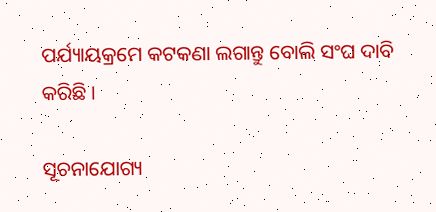ପର୍ଯ୍ୟାୟକ୍ରମେ କଟକଣା ଲଗାନ୍ତୁ ବୋଲି ସଂଘ ଦାବି କରିଛି ।

ସୂଚନାଯୋଗ୍ୟ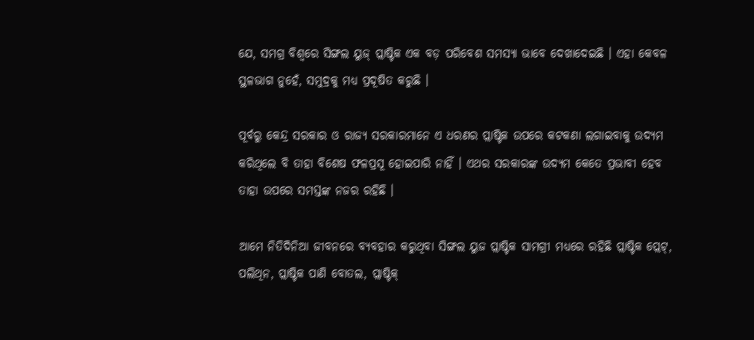ଯେ, ସମଗ୍ର ବିଶ୍ବରେ ସିଙ୍ଗଲ ୟୁଜ୍ ପ୍ଲାଷ୍ଟିକ ଏକ ବଡ଼ ପରିବେଶ ସମସ୍ୟା ଭାବେ ଦେଖାଦେଇଛି । ଏହା କେବଳ ସ୍ଥଳଭାଗ ନୁହେଁ, ସମୁଦ୍ରକୁ ମଧ୍ୟ ପ୍ରଦୂଷିତ କରୁଛି ।

ପୂର୍ବରୁ କେନ୍ଦ୍ର ସରକାର ଓ ରାଜ୍ୟ ସରକାରମାନେ ଏ ଧରଣର ପ୍ଲାଷ୍ଟିକ ଉପରେ କଟକଣା ଲଗାଇବାକୁ ଉଦ୍ୟମ କରିଥିଲେ ବି ତାହା ବିଶେଷ ଫଳପ୍ରସୂ ହୋଇପାରି ନାହିଁ । ଏଥର ସରକାରଙ୍କ ଉଦ୍ୟମ କେତେ ପ୍ରଭାବୀ ହେବ ତାହା ଉପରେ ସମସ୍ତଙ୍କ ନଜର ରହିଛି ।

ଆମେ ନିତିଦିନିଆ ଜୀବନରେ ବ୍ୟବହାର କରୁଥିବା ସିଙ୍ଗଲ ୟୁଜ ପ୍ଲାଷ୍ଟିକ ସାମଗ୍ରୀ ମଧ୍ୟରେ ରହିଛି ପ୍ଲାଷ୍ଟିକ ପ୍ଲେଟ୍, ପଲିଥିନ, ପ୍ଲାଷ୍ଟିକ ପାଣି ବୋତଲ, ପ୍ଲାଷ୍ଟିକ୍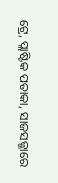ଟ୍ରେ, ପ୍ଲାଷ୍ଟିକ ପତାକା, ସାଜସଜ୍ଜାରେ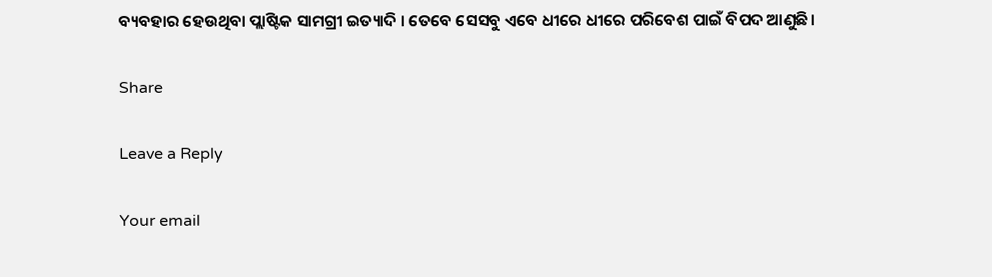ବ୍ୟବହାର ହେଉଥିବା ପ୍ଲାଷ୍ଟିକ ସାମଗ୍ରୀ ଇତ୍ୟାଦି । ତେବେ ସେସବୁ ଏବେ ଧୀରେ ଧୀରେ ପରିବେଶ ପାଇଁ ବିପଦ ଆଣୁଛି।

Share

Leave a Reply

Your email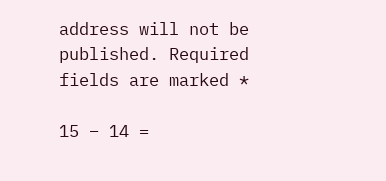address will not be published. Required fields are marked *

15 − 14 =